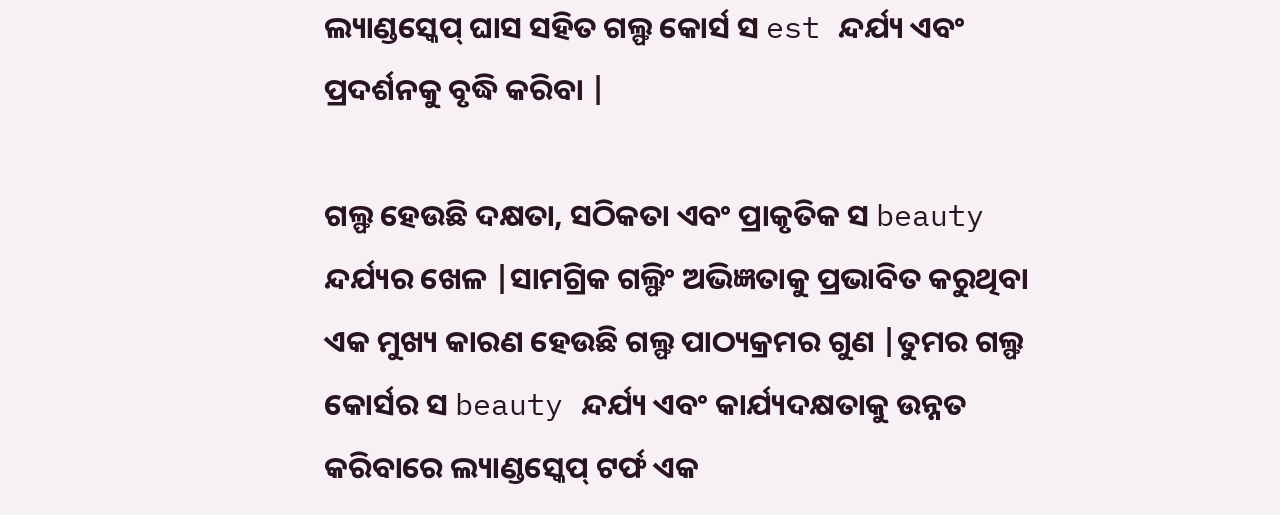ଲ୍ୟାଣ୍ଡସ୍କେପ୍ ଘାସ ସହିତ ଗଲ୍ଫ କୋର୍ସ ସ est ନ୍ଦର୍ଯ୍ୟ ଏବଂ ପ୍ରଦର୍ଶନକୁ ବୃଦ୍ଧି କରିବା |

ଗଲ୍ଫ ହେଉଛି ଦକ୍ଷତା, ସଠିକତା ଏବଂ ପ୍ରାକୃତିକ ସ beauty ନ୍ଦର୍ଯ୍ୟର ଖେଳ |ସାମଗ୍ରିକ ଗଲ୍ଫିଂ ଅଭିଜ୍ଞତାକୁ ପ୍ରଭାବିତ କରୁଥିବା ଏକ ମୁଖ୍ୟ କାରଣ ହେଉଛି ଗଲ୍ଫ ପାଠ୍ୟକ୍ରମର ଗୁଣ |ତୁମର ଗଲ୍ଫ କୋର୍ସର ସ beauty ନ୍ଦର୍ଯ୍ୟ ଏବଂ କାର୍ଯ୍ୟଦକ୍ଷତାକୁ ଉନ୍ନତ କରିବାରେ ଲ୍ୟାଣ୍ଡସ୍କେପ୍ ଟର୍ଫ ଏକ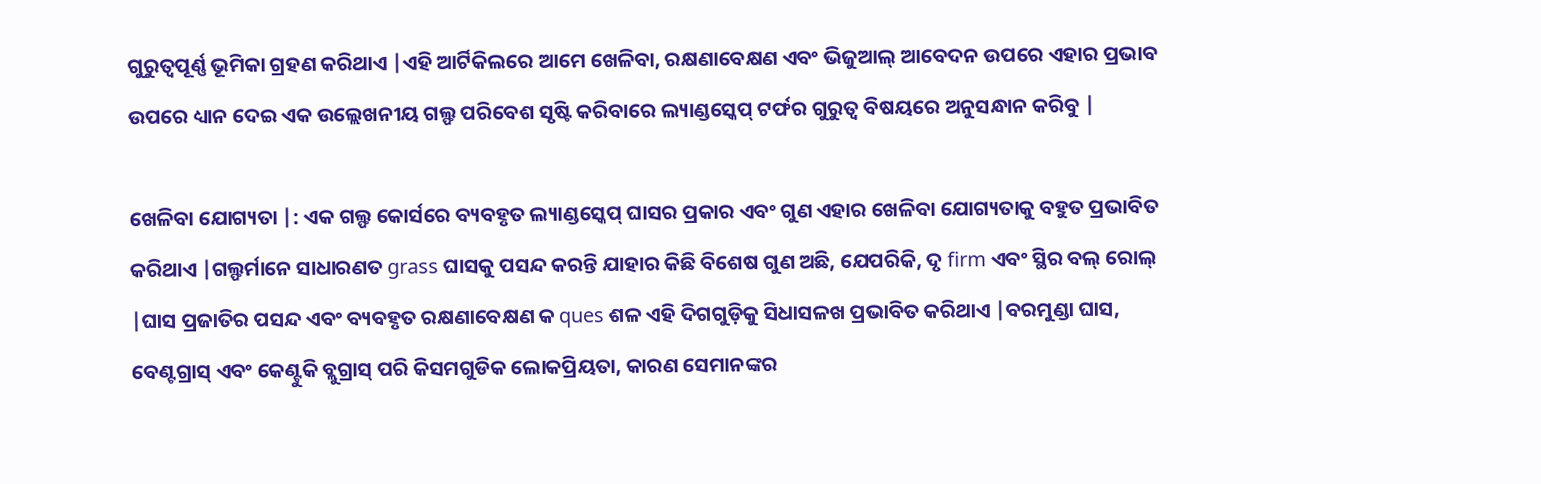ଗୁରୁତ୍ୱପୂର୍ଣ୍ଣ ଭୂମିକା ଗ୍ରହଣ କରିଥାଏ |ଏହି ଆର୍ଟିକିଲରେ ଆମେ ଖେଳିବା, ରକ୍ଷଣାବେକ୍ଷଣ ଏବଂ ଭିଜୁଆଲ୍ ଆବେଦନ ଉପରେ ଏହାର ପ୍ରଭାବ ଉପରେ ଧ୍ୟାନ ଦେଇ ଏକ ଉଲ୍ଲେଖନୀୟ ଗଲ୍ଫ ପରିବେଶ ସୃଷ୍ଟି କରିବାରେ ଲ୍ୟାଣ୍ଡସ୍କେପ୍ ଟର୍ଫର ଗୁରୁତ୍ୱ ବିଷୟରେ ଅନୁସନ୍ଧାନ କରିବୁ |

ଖେଳିବା ଯୋଗ୍ୟତା |: ଏକ ଗଲ୍ଫ କୋର୍ସରେ ବ୍ୟବହୃତ ଲ୍ୟାଣ୍ଡସ୍କେପ୍ ଘାସର ପ୍ରକାର ଏବଂ ଗୁଣ ଏହାର ଖେଳିବା ଯୋଗ୍ୟତାକୁ ବହୁତ ପ୍ରଭାବିତ କରିଥାଏ |ଗଲ୍ଫର୍ମାନେ ସାଧାରଣତ grass ଘାସକୁ ପସନ୍ଦ କରନ୍ତି ଯାହାର କିଛି ବିଶେଷ ଗୁଣ ଅଛି, ଯେପରିକି, ଦୃ firm ଏବଂ ସ୍ଥିର ବଲ୍ ରୋଲ୍ |ଘାସ ପ୍ରଜାତିର ପସନ୍ଦ ଏବଂ ବ୍ୟବହୃତ ରକ୍ଷଣାବେକ୍ଷଣ କ ques ଶଳ ଏହି ଦିଗଗୁଡ଼ିକୁ ସିଧାସଳଖ ପ୍ରଭାବିତ କରିଥାଏ |ବରମୁଣ୍ଡା ଘାସ, ବେଣ୍ଟଗ୍ରାସ୍ ଏବଂ କେଣ୍ଟୁକି ବ୍ଲୁଗ୍ରାସ୍ ପରି କିସମଗୁଡିକ ଲୋକପ୍ରିୟତା, କାରଣ ସେମାନଙ୍କର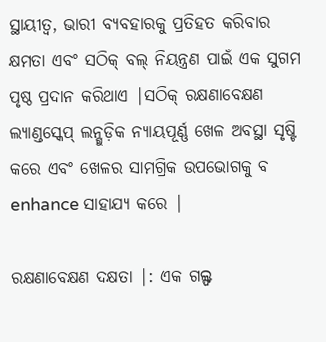ସ୍ଥାୟୀତ୍ୱ, ଭାରୀ ବ୍ୟବହାରକୁ ପ୍ରତିହତ କରିବାର କ୍ଷମତା ଏବଂ ସଠିକ୍ ବଲ୍ ନିୟନ୍ତ୍ରଣ ପାଇଁ ଏକ ସୁଗମ ପୃଷ୍ଠ ପ୍ରଦାନ କରିଥାଏ |ସଠିକ୍ ରକ୍ଷଣାବେକ୍ଷଣ ଲ୍ୟାଣ୍ଡସ୍କେପ୍ ଲନ୍ଗୁଡ଼ିକ ନ୍ୟାୟପୂର୍ଣ୍ଣ ଖେଳ ଅବସ୍ଥା ସୃଷ୍ଟି କରେ ଏବଂ ଖେଳର ସାମଗ୍ରିକ ଉପଭୋଗକୁ ବ enhance ସାହାଯ୍ୟ କରେ |

ରକ୍ଷଣାବେକ୍ଷଣ ଦକ୍ଷତା |: ଏକ ଗଲ୍ଫ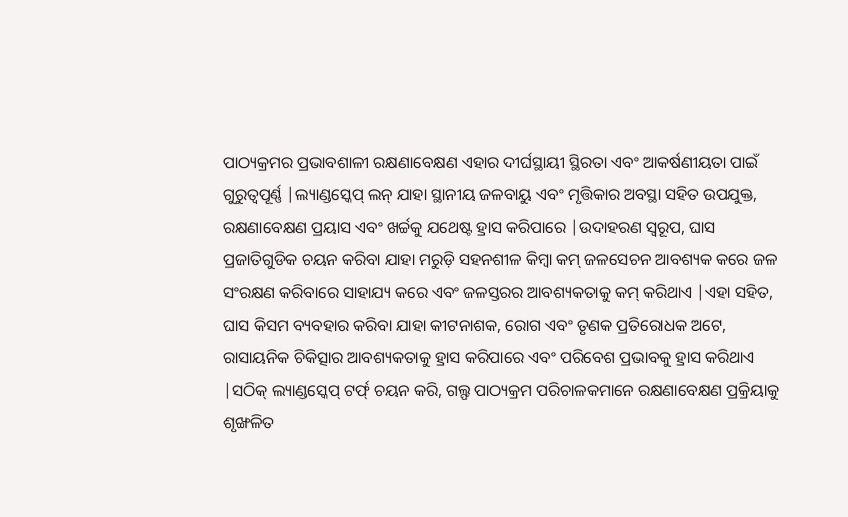ପାଠ୍ୟକ୍ରମର ପ୍ରଭାବଶାଳୀ ରକ୍ଷଣାବେକ୍ଷଣ ଏହାର ଦୀର୍ଘସ୍ଥାୟୀ ସ୍ଥିରତା ଏବଂ ଆକର୍ଷଣୀୟତା ପାଇଁ ଗୁରୁତ୍ୱପୂର୍ଣ୍ଣ |ଲ୍ୟାଣ୍ଡସ୍କେପ୍ ଲନ୍ ଯାହା ସ୍ଥାନୀୟ ଜଳବାୟୁ ଏବଂ ମୃତ୍ତିକାର ଅବସ୍ଥା ସହିତ ଉପଯୁକ୍ତ, ରକ୍ଷଣାବେକ୍ଷଣ ପ୍ରୟାସ ଏବଂ ଖର୍ଚ୍ଚକୁ ଯଥେଷ୍ଟ ହ୍ରାସ କରିପାରେ |ଉଦାହରଣ ସ୍ୱରୂପ, ଘାସ ପ୍ରଜାତିଗୁଡିକ ଚୟନ କରିବା ଯାହା ମରୁଡ଼ି ସହନଶୀଳ କିମ୍ବା କମ୍ ଜଳସେଚନ ଆବଶ୍ୟକ କରେ ଜଳ ସଂରକ୍ଷଣ କରିବାରେ ସାହାଯ୍ୟ କରେ ଏବଂ ଜଳସ୍ତରର ଆବଶ୍ୟକତାକୁ କମ୍ କରିଥାଏ |ଏହା ସହିତ, ଘାସ କିସମ ବ୍ୟବହାର କରିବା ଯାହା କୀଟନାଶକ, ରୋଗ ଏବଂ ତୃଣକ ପ୍ରତିରୋଧକ ଅଟେ, ରାସାୟନିକ ଚିକିତ୍ସାର ଆବଶ୍ୟକତାକୁ ହ୍ରାସ କରିପାରେ ଏବଂ ପରିବେଶ ପ୍ରଭାବକୁ ହ୍ରାସ କରିଥାଏ |ସଠିକ୍ ଲ୍ୟାଣ୍ଡସ୍କେପ୍ ଟର୍ଫ୍ ଚୟନ କରି, ଗଲ୍ଫ ପାଠ୍ୟକ୍ରମ ପରିଚାଳକମାନେ ରକ୍ଷଣାବେକ୍ଷଣ ପ୍ରକ୍ରିୟାକୁ ଶୃଙ୍ଖଳିତ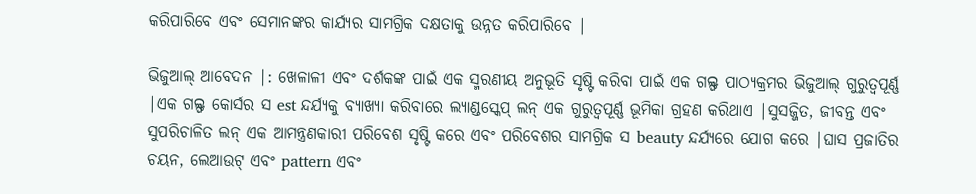କରିପାରିବେ ଏବଂ ସେମାନଙ୍କର କାର୍ଯ୍ୟର ସାମଗ୍ରିକ ଦକ୍ଷତାକୁ ଉନ୍ନତ କରିପାରିବେ |

ଭିଜୁଆଲ୍ ଆବେଦନ |: ଖେଳାଳୀ ଏବଂ ଦର୍ଶକଙ୍କ ପାଇଁ ଏକ ସ୍ମରଣୀୟ ଅନୁଭୂତି ସୃଷ୍ଟି କରିବା ପାଇଁ ଏକ ଗଲ୍ଫ ପାଠ୍ୟକ୍ରମର ଭିଜୁଆଲ୍ ଗୁରୁତ୍ୱପୂର୍ଣ୍ଣ |ଏକ ଗଲ୍ଫ କୋର୍ସର ସ est ନ୍ଦର୍ଯ୍ୟକୁ ବ୍ୟାଖ୍ୟା କରିବାରେ ଲ୍ୟାଣ୍ଡସ୍କେପ୍ ଲନ୍ ଏକ ଗୁରୁତ୍ୱପୂର୍ଣ୍ଣ ଭୂମିକା ଗ୍ରହଣ କରିଥାଏ |ସୁସଜ୍ଜିତ, ଜୀବନ୍ତ ଏବଂ ସୁପରିଚାଳିତ ଲନ୍ ଏକ ଆମନ୍ତ୍ରଣକାରୀ ପରିବେଶ ସୃଷ୍ଟି କରେ ଏବଂ ପରିବେଶର ସାମଗ୍ରିକ ସ beauty ନ୍ଦର୍ଯ୍ୟରେ ଯୋଗ କରେ |ଘାସ ପ୍ରଜାତିର ଚୟନ, ଲେଆଉଟ୍ ଏବଂ pattern ଏବଂ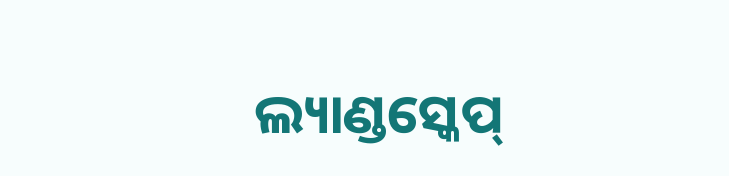ଲ୍ୟାଣ୍ଡସ୍କେପ୍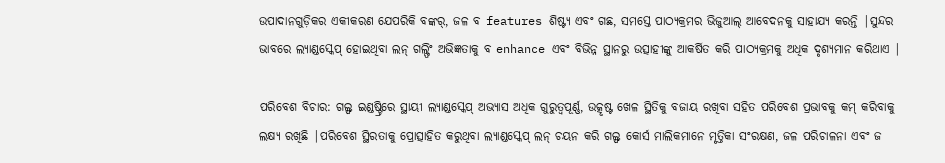ଉପାଦାନଗୁଡ଼ିକର ଏକୀକରଣ ଯେପରିକି ବଙ୍କର୍, ଜଳ ବ features ଶିଷ୍ଟ୍ୟ ଏବଂ ଗଛ, ସମସ୍ତେ ପାଠ୍ୟକ୍ରମର ଭିଜୁଆଲ୍ ଆବେଦନକୁ ସାହାଯ୍ୟ କରନ୍ତି |ସୁନ୍ଦର ଭାବରେ ଲ୍ୟାଣ୍ଡସ୍କେପ୍ ହୋଇଥିବା ଲନ୍ ଗଲ୍ଫିଂ ଅଭିଜ୍ଞତାକୁ ବ enhance ଏବଂ ବିଭିନ୍ନ ସ୍ଥାନରୁ ଉତ୍ସାହୀଙ୍କୁ ଆକର୍ଷିତ କରି ପାଠ୍ୟକ୍ରମକୁ ଅଧିକ ଦୃଶ୍ୟମାନ କରିଥାଏ |

ପରିବେଶ ବିଚାର: ଗଲ୍ଫ ଇଣ୍ଡଷ୍ଟ୍ରିରେ ସ୍ଥାୟୀ ଲ୍ୟାଣ୍ଡସ୍କେପ୍ ଅଭ୍ୟାସ ଅଧିକ ଗୁରୁତ୍ୱପୂର୍ଣ୍ଣ, ଉତ୍କୃଷ୍ଟ ଖେଳ ସ୍ଥିତିକୁ ବଜାୟ ରଖିବା ସହିତ ପରିବେଶ ପ୍ରଭାବକୁ କମ୍ କରିବାକୁ ଲକ୍ଷ୍ୟ ରଖିଛି |ପରିବେଶ ସ୍ଥିରତାକୁ ପ୍ରୋତ୍ସାହିତ କରୁଥିବା ଲ୍ୟାଣ୍ଡସ୍କେପ୍ ଲନ୍ ଚୟନ କରି ଗଲ୍ଫ କୋର୍ସ ମାଲିକମାନେ ମୃତ୍ତିକା ସଂରକ୍ଷଣ, ଜଳ ପରିଚାଳନା ଏବଂ ଜ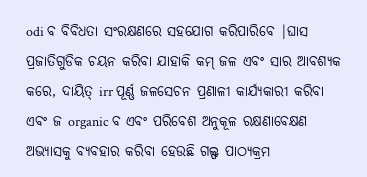odi ବ ବିବିଧତା ସଂରକ୍ଷଣରେ ସହଯୋଗ କରିପାରିବେ |ଘାସ ପ୍ରଜାତିଗୁଡିକ ଚୟନ କରିବା ଯାହାକି କମ୍ ଜଳ ଏବଂ ସାର ଆବଶ୍ୟକ କରେ, ଦାୟିତ୍ irr ପୂର୍ଣ୍ଣ ଜଳସେଚନ ପ୍ରଣାଳୀ କାର୍ଯ୍ୟକାରୀ କରିବା ଏବଂ ଜ organic ବ ଏବଂ ପରିବେଶ ଅନୁକୂଳ ରକ୍ଷଣାବେକ୍ଷଣ ଅଭ୍ୟାସକୁ ବ୍ୟବହାର କରିବା ହେଉଛି ଗଲ୍ଫ ପାଠ୍ୟକ୍ରମ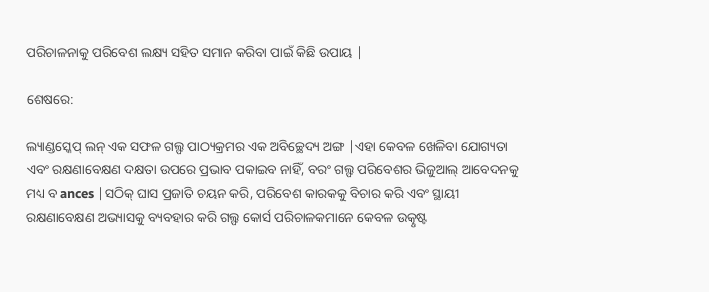ପରିଚାଳନାକୁ ପରିବେଶ ଲକ୍ଷ୍ୟ ସହିତ ସମାନ କରିବା ପାଇଁ କିଛି ଉପାୟ |

ଶେଷରେ:

ଲ୍ୟାଣ୍ଡସ୍କେପ୍ ଲନ୍ ଏକ ସଫଳ ଗଲ୍ଫ ପାଠ୍ୟକ୍ରମର ଏକ ଅବିଚ୍ଛେଦ୍ୟ ଅଙ୍ଗ |ଏହା କେବଳ ଖେଳିବା ଯୋଗ୍ୟତା ଏବଂ ରକ୍ଷଣାବେକ୍ଷଣ ଦକ୍ଷତା ଉପରେ ପ୍ରଭାବ ପକାଇବ ନାହିଁ, ବରଂ ଗଲ୍ଫ ପରିବେଶର ଭିଜୁଆଲ୍ ଆବେଦନକୁ ମଧ୍ୟ ବ ances |ସଠିକ୍ ଘାସ ପ୍ରଜାତି ଚୟନ କରି, ପରିବେଶ କାରକକୁ ବିଚାର କରି ଏବଂ ସ୍ଥାୟୀ ରକ୍ଷଣାବେକ୍ଷଣ ଅଭ୍ୟାସକୁ ବ୍ୟବହାର କରି ଗଲ୍ଫ କୋର୍ସ ପରିଚାଳକମାନେ କେବଳ ଉତ୍କୃଷ୍ଟ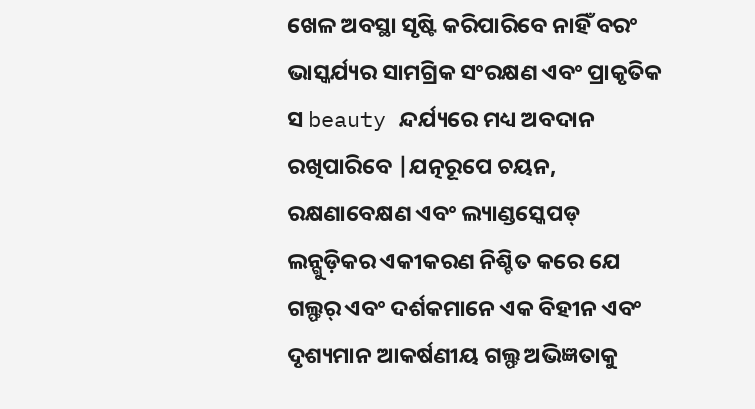ଖେଳ ଅବସ୍ଥା ସୃଷ୍ଟି କରିପାରିବେ ନାହିଁ ବରଂ ଭାସ୍କର୍ଯ୍ୟର ସାମଗ୍ରିକ ସଂରକ୍ଷଣ ଏବଂ ପ୍ରାକୃତିକ ସ beauty ନ୍ଦର୍ଯ୍ୟରେ ମଧ୍ୟ ଅବଦାନ ରଖିପାରିବେ |ଯତ୍ନରୂପେ ଚୟନ, ରକ୍ଷଣାବେକ୍ଷଣ ଏବଂ ଲ୍ୟାଣ୍ଡସ୍କେପଡ୍ ଲନ୍ଗୁଡ଼ିକର ଏକୀକରଣ ନିଶ୍ଚିତ କରେ ଯେ ଗଲ୍ଫର୍ ଏବଂ ଦର୍ଶକମାନେ ଏକ ବିହୀନ ଏବଂ ଦୃଶ୍ୟମାନ ଆକର୍ଷଣୀୟ ଗଲ୍ଫ ଅଭିଜ୍ଞତାକୁ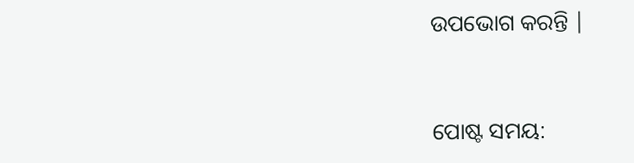ଉପଭୋଗ କରନ୍ତି |


ପୋଷ୍ଟ ସମୟ: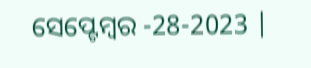ସେପ୍ଟେମ୍ବର -28-2023 |